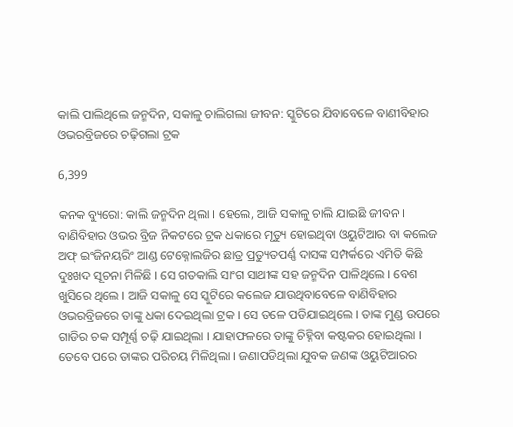କାଲି ପାଲିଥିଲେ ଜନ୍ମଦିନ, ସକାଳୁ ଚାଲିଗଲା ଜୀବନ: ସ୍କୁଟିରେ ଯିବାବେଳେ ବାଣୀବିହାର ଓଭରବ୍ରିଜରେ ଚଢ଼ିଗଲା ଟ୍ରକ

6,399

କନକ ବ୍ୟୁରୋ: କାଲି ଜନ୍ମଦିନ ଥିଲା । ହେଲେ, ଆଜି ସକାଳୁ ଚାଲି ଯାଇଛି ଜୀବନ । ବାଣିବିହାର ଓଭର ବ୍ରିଜ ନିକଟରେ ଟ୍ରକ ଧକାରେ ମୃତ୍ୟୁ ହୋଇଥିବା ଓୟୁଟିଆର ବା କଲେଜ ଅଫ୍ ଇଂଜିନୟରିଂ ଆଣ୍ଡ ଟେକ୍ନୋଲଜିର ଛାତ୍ର ପ୍ରତ୍ୟୁତପର୍ଣ୍ଣ ଦାସଙ୍କ ସମ୍ପର୍କରେ ଏମିତି କିଛି ଦୁଃଖଦ ସୂଚନା ମିଳିଛି । ସେ ଗତକାଲି ସାଂଗ ସାଥୀଙ୍କ ସହ ଜନ୍ମଦିନ ପାଳିଥିଲେ । ବେଶ ଖୁସିରେ ଥିଲେ । ଆଜି ସକାଳୁ ସେ ସ୍କୁଟିରେ କଲେଜ ଯାଉଥିବାବେଳେ ବାଣିବିହାର ଓଭରବ୍ରିଜରେ ତାଙ୍କୁ ଧକା ଦେଇଥିଲା ଟ୍ରକ । ସେ ତଳେ ପଡିଯାଇଥିଲେ । ତାଙ୍କ ମୁଣ୍ଡ ଉପରେ ଗାଡିର ଚକ ସମ୍ପୂର୍ଣ୍ଣ ଚଢ଼ି ଯାଇଥିଲା । ଯାହାଫଳରେ ତାଙ୍କୁ ଚିହ୍ନିବା କଷ୍ଟକର ହୋଇଥିଲା । ତେବେ ପରେ ତାଙ୍କର ପରିଚୟ ମିଳିଥିଲା । ଜଣାପଡିଥିଲା ଯୁବକ ଜଣଙ୍କ ଓୟୁଟିଆରର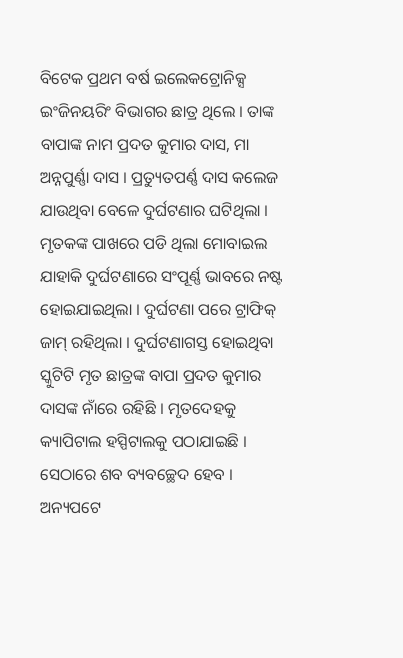ବିଟେକ ପ୍ରଥମ ବର୍ଷ ଇଲେକଟ୍ରୋନିକ୍ସ ଇଂଜିନୟରିଂ ବିଭାଗର ଛାତ୍ର ଥିଲେ । ତାଙ୍କ ବାପାଙ୍କ ନାମ ପ୍ରଦତ କୁମାର ଦାସ, ମା ଅନ୍ନପୁର୍ଣ୍ଣା ଦାସ । ପ୍ରତ୍ୟୁତପର୍ଣ୍ଣ ଦାସ କଲେଜ ଯାଉଥିବା ବେଳେ ଦୁର୍ଘଟଣାର ଘଟିଥିଲା । ମୃତକଙ୍କ ପାଖରେ ପଡି ଥିଲା ମୋବାଇଲ ଯାହାକି ଦୁର୍ଘଟଣାରେ ସଂପୂର୍ଣ୍ଣ ଭାବରେ ନଷ୍ଟ ହୋଇଯାଇଥିଲା । ଦୁର୍ଘଟଣା ପରେ ଟ୍ରାଫିକ୍ ଜାମ୍ ରହିଥିଲା । ଦୁର୍ଘଟଣାଗସ୍ତ ହୋଇଥିବା ସ୍କୁଟିଟି ମୃତ ଛାତ୍ରଙ୍କ ବାପା ପ୍ରଦତ କୁମାର ଦାସଙ୍କ ନାଁରେ ରହିଛି । ମୃତଦେହକୁ କ୍ୟାପିଟାଲ ହସ୍ପିଟାଲକୁ ପଠାଯାଇଛି । ସେଠାରେ ଶବ ବ୍ୟବଚ୍ଛେଦ ହେବ । ଅନ୍ୟପଟେ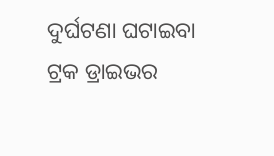ଦୁର୍ଘଟଣା ଘଟାଇବା ଟ୍ରକ ଡ୍ରାଇଭର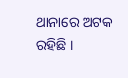ଥାନାରେ ଅଟକ ରହିଛି ।